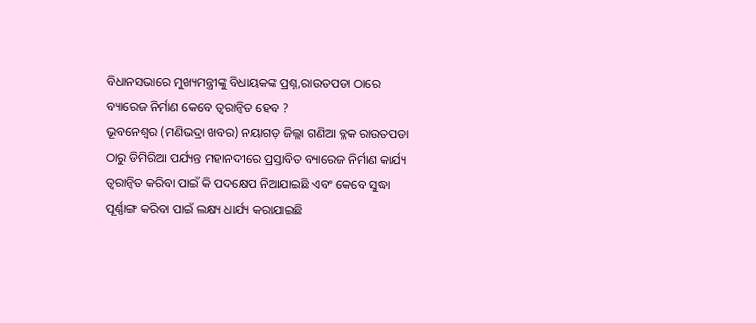ବିଧାନସଭାରେ ମୁଖ୍ୟମନ୍ତ୍ରୀଙ୍କୁ ବିଧାୟକଙ୍କ ପ୍ରଶ୍ନ,ରାଉତପଡା ଠାରେ ବ୍ୟାରେଜ ନିର୍ମାଣ କେବେ ତ୍ବରାନ୍ବିତ ହେବ ?
ଭୂବନେଶ୍ବର (ମଣିଭଦ୍ରା ଖବର) ନୟାଗଡ଼ ଜିଲ୍ଲା ଗଣିଆ ବ୍ଳକ ରାଉତପଡା ଠାରୁ ଡିମିରିଆ ପର୍ଯ୍ୟନ୍ତ ମହାନଦୀରେ ପ୍ରସ୍ତାବିତ ବ୍ୟାରେଜ ନିର୍ମାଣ କାର୍ଯ୍ୟ ତ୍ବରାନ୍ବିତ କରିବା ପାଇଁ କି ପଦକ୍ଷେପ ନିଆଯାଇଛି ଏବଂ କେବେ ସୁଦ୍ଧା ପୂର୍ଣ୍ଣାଙ୍ଗ କରିବା ପାଇଁ ଲକ୍ଷ୍ୟ ଧାର୍ଯ୍ୟ କରାଯାଇଛି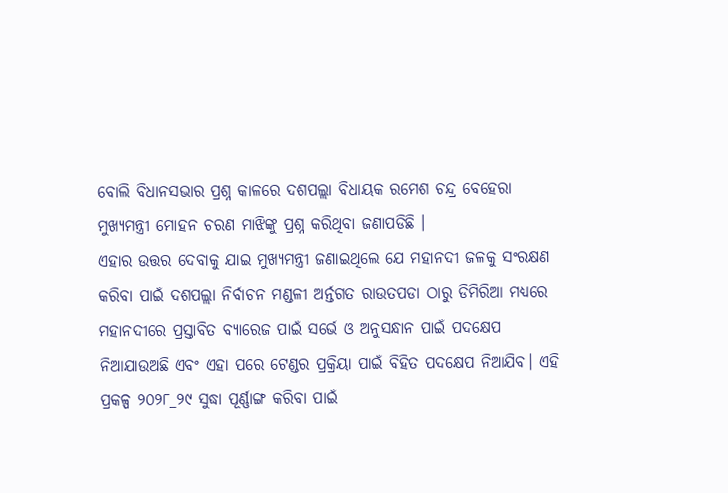ବୋଲି ବିଧାନସଭାର ପ୍ରଶ୍ନ କାଳରେ ଦଶପଲ୍ଲା ବିଧାୟକ ରମେଶ ଚନ୍ଦ୍ର ବେହେରା ମୁଖ୍ୟମନ୍ତ୍ରୀ ମୋହନ ଚରଣ ମାଝିଙ୍କୁ ପ୍ରଶ୍ନ କରିଥିବା ଜଣାପଡିଛି ।
ଏହାର ଉତ୍ତର ଦେବାକୁ ଯାଇ ମୁଖ୍ୟମନ୍ତ୍ରୀ ଜଣାଇଥିଲେ ଯେ ମହାନଦୀ ଜଳକୁ ସଂରକ୍ଷଣ କରିବା ପାଇଁ ଦଶପଲ୍ଲା ନିର୍ବାଚନ ମଣ୍ଡଳୀ ଅର୍ନ୍ତଗତ ରାଉତପଡା ଠାରୁ ଡିମିରିଆ ମଧ୍ୟରେ ମହାନଦୀରେ ପ୍ରସ୍ତାବିତ ବ୍ୟାରେଜ ପାଇଁ ସର୍ଭେ ଓ ଅନୁସନ୍ଧାନ ପାଇଁ ପଦକ୍ଷେପ ନିଆଯାଉଅଛି ଏବଂ ଏହା ପରେ ଟେଣ୍ଡର ପ୍ରକ୍ରିୟା ପାଇଁ ବିହିତ ପଦକ୍ଷେପ ନିଆଯିବ। ଏହି ପ୍ରକଳ୍ପ ୨୦୨୮_୨୯ ସୁଦ୍ଧା ପୂର୍ଣ୍ଣାଙ୍ଗ କରିବା ପାଇଁ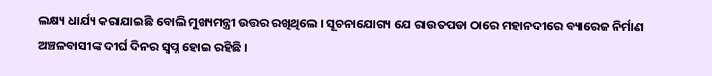ଲକ୍ଷ୍ୟ ଧାର୍ଯ୍ୟ କରାଯାଇଛି ବୋଲି ମୁଖ୍ୟମନ୍ତ୍ରୀ ଉତ୍ତର ରଖିଥିଲେ । ସୂଚନାଯୋଗ୍ୟ ଯେ ରାଉତପଡା ଠାରେ ମହାନଦୀରେ ବ୍ୟାରେଜ ନିର୍ମାଣ ଅଞ୍ଚଳବାସୀଙ୍କ ଦୀର୍ଘ ଦିନର ସ୍ବପ୍ନ ହୋଇ ରହିଛି ।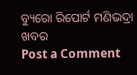ବ୍ୟୁରୋ ରିପୋର୍ଟ ମଣିଭଦ୍ରା ଖବର
Post a Comment